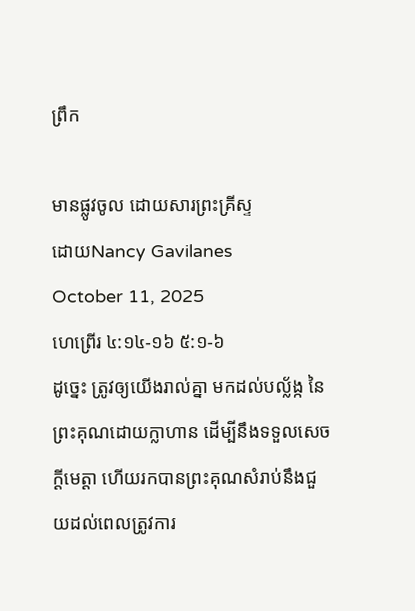ព្រឹក

មានផ្លូវចូល ដោយសារព្រះគ្រីស្ទ
ដោយNancy Gavilanes
October 11, 2025
ហេព្រើរ ៤:១៤-១៦ ៥:១-៦
ដូច្នេះ ត្រូវឲ្យយើងរាល់គ្នា មកដល់បល្ល័ង្ក នៃព្រះគុណដោយក្លាហាន ដើម្បីនឹងទទួលសេចក្ដីមេត្តា ហើយរកបានព្រះគុណសំរាប់នឹងជួយដល់ពេលត្រូវការ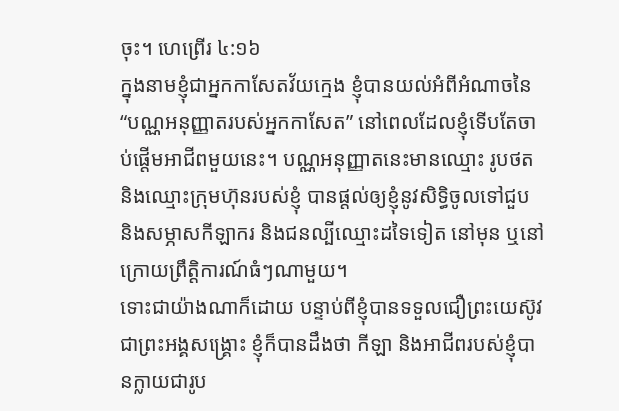ចុះ។ ហេព្រើរ ៤:១៦
ក្នុងនាមខ្ញុំជាអ្នកកាសែតវ័យក្មេង ខ្ញុំបានយល់អំពីអំណាចនៃ “បណ្ណអនុញ្ញាតរបស់អ្នកកាសែត” នៅពេលដែលខ្ញុំទើបតែចាប់ផ្តើមអាជីពមួយនេះ។ បណ្ណអនុញ្ញាតនេះមានឈ្មោះ រូបថត និងឈ្មោះក្រុមហ៊ុនរបស់ខ្ញុំ បានផ្តល់ឲ្យខ្ញុំនូវសិទ្ធិចូលទៅជួប និងសម្ភាសកីឡាករ និងជនល្បីឈ្មោះដទៃទៀត នៅមុន ឬនៅក្រោយព្រឹត្តិការណ៍ធំៗណាមួយ។
ទោះជាយ៉ាងណាក៏ដោយ បន្ទាប់ពីខ្ញុំបានទទួលជឿព្រះយេស៊ូវ ជាព្រះអង្គសង្គ្រោះ ខ្ញុំក៏បានដឹងថា កីឡា និងអាជីពរបស់ខ្ញុំបានក្លាយជារូប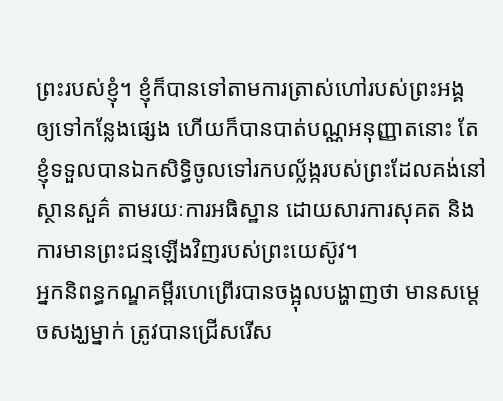ព្រះរបស់ខ្ញុំ។ ខ្ញុំក៏បានទៅតាមការត្រាស់ហៅរបស់ព្រះអង្គ ឲ្យទៅកន្លែងផ្សេង ហើយក៏បានបាត់បណ្ណអនុញ្ញាតនោះ តែខ្ញុំទទួលបានឯកសិទ្ធិចូលទៅរកបល្ល័ង្ករបស់ព្រះដែលគង់នៅស្ថានសួគ៌ តាមរយៈការអធិស្ឋាន ដោយសារការសុគត និងការមានព្រះជន្មឡើងវិញរបស់ព្រះយេស៊ូវ។
អ្នកនិពន្ធកណ្ឌគម្ពីរហេព្រើរបានចង្អុលបង្ហាញថា មានសម្តេចសង្ឃម្នាក់ ត្រូវបានជ្រើសរើស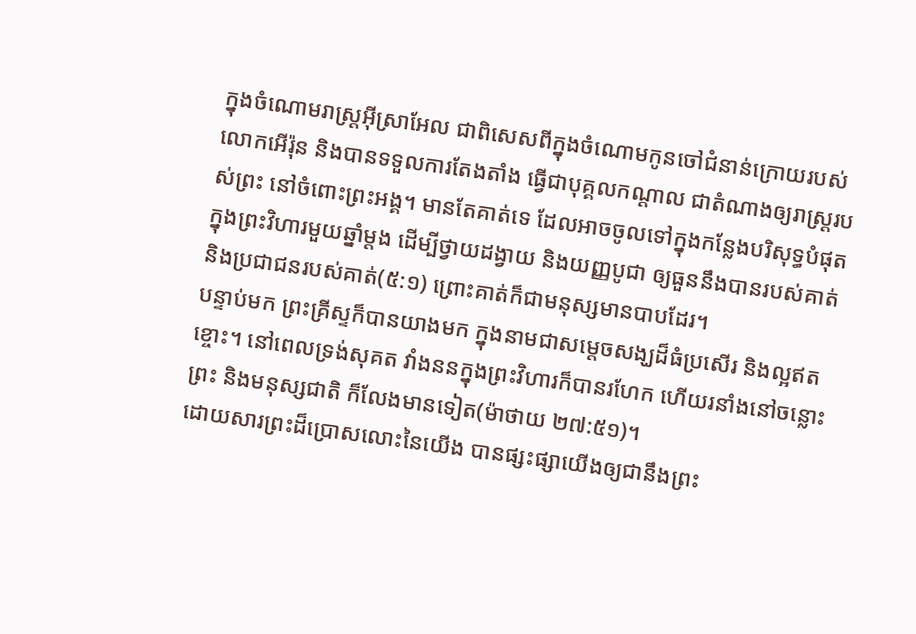ក្នុងចំណោមរាស្រ្តអ៊ីស្រាអែល ជាពិសេសពីក្នុងចំណោមកូនចៅជំនាន់ក្រោយរបស់លោកអើរ៉ុន និងបានទទួលការតែងតាំង ធ្វើជាបុគ្គលកណ្តាល ជាតំណាងឲ្យរាស្រ្តរបស់ព្រះ នៅចំពោះព្រះអង្គ។ មានតែគាត់ទេ ដែលអាចចូលទៅក្នុងកន្លែងបរិសុទ្ធបំផុត ក្នុងព្រះវិហារមួយឆ្នាំម្តង ដើម្បីថ្វាយដង្វាយ និងយញ្ញបូជា ឲ្យធួននឹងបានរបស់គាត់ និងប្រជាជនរបស់គាត់(៥:១) ព្រោះគាត់ក៏ជាមនុស្សមានបាបដែរ។
បន្ទាប់មក ព្រះគ្រីស្ទក៏បានយាងមក ក្នុងនាមជាសម្តេចសង្ឃដ៏ធំប្រសើរ និងល្អឥតខ្ចោះ។ នៅពេលទ្រង់សុគត វាំងននក្នុងព្រះវិហារក៏បានរហែក ហើយរនាំងនៅចន្លោះព្រះ និងមនុស្សជាតិ ក៏លែងមានទៀត(ម៉ាថាយ ២៧:៥១)។
ដោយសារព្រះដ៏ប្រោសលោះនៃយើង បានផ្សះផ្សាយើងឲ្យជានឹងព្រះ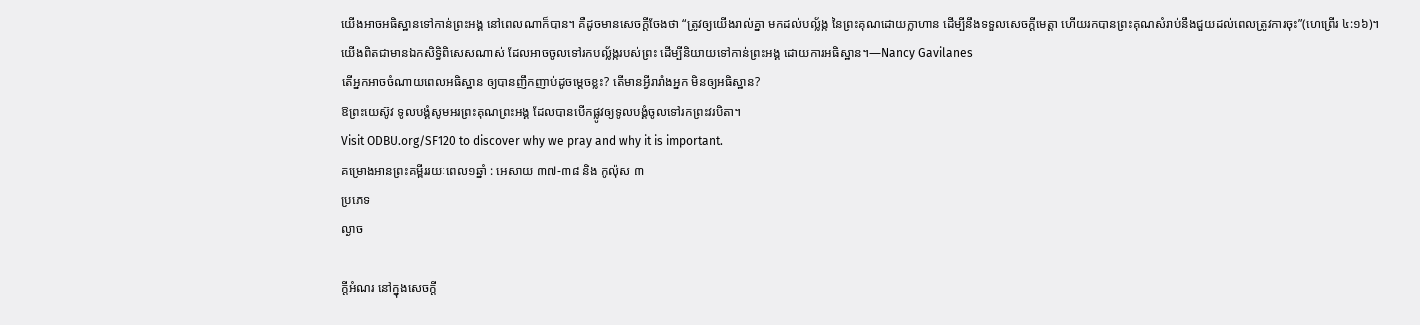យើងអាចអធិស្ឋានទៅកាន់ព្រះអង្គ នៅពេលណាក៏បាន។ គឺដូចមានសេចក្តីចែងថា “ត្រូវឲ្យយើងរាល់គ្នា មកដល់បល្ល័ង្ក នៃព្រះគុណដោយក្លាហាន ដើម្បីនឹងទទួលសេចក្ដីមេត្តា ហើយរកបានព្រះគុណសំរាប់នឹងជួយដល់ពេលត្រូវការចុះ”(ហេព្រើរ ៤:១៦)។
យើងពិតជាមានឯកសិទ្ធិពិសេសណាស់ ដែលអាចចូលទៅរកបល្ល័ង្ករបស់ព្រះ ដើម្បីនិយាយទៅកាន់ព្រះអង្គ ដោយការអធិស្ឋាន។—Nancy Gavilanes
តើអ្នកអាចចំណាយពេលអធិស្ឋាន ឲ្យបានញឹកញាប់ដូចម្តេចខ្លះ? តើមានអ្វីរារាំងអ្នក មិនឲ្យអធិស្ឋាន?
ឱព្រះយេស៊ូវ ទូលបង្គំសូមអរព្រះគុណព្រះអង្គ ដែលបានបើកផ្លូវឲ្យទូលបង្គំចូលទៅរកព្រះវរបិតា។
Visit ODBU.org/SF120 to discover why we pray and why it is important.
គម្រោងអានព្រះគម្ពីររយៈពេល១ឆ្នាំ : អេសាយ ៣៧-៣៨ និង កូល៉ុស ៣
ប្រភេទ
ល្ងាច

ក្តីអំណរ នៅក្នុងសេចក្ដី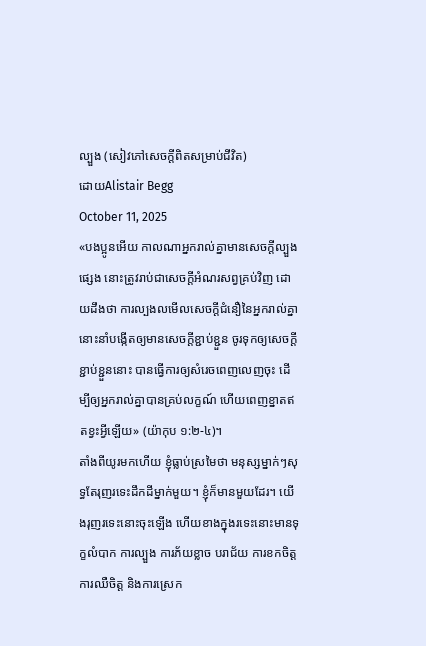ល្បួង (សៀវភៅសេចក្ដីពិតសម្រាប់ជីវិត)
ដោយAlistair Begg
October 11, 2025
«បងប្អូនអើយ កាលណាអ្នករាល់គ្នាមានសេចក្ដីល្បួងផ្សេង នោះត្រូវរាប់ជាសេចក្ដីអំណរសព្វគ្រប់វិញ ដោយដឹងថា ការល្បងលមើលសេចក្ដីជំនឿនៃអ្នករាល់គ្នា នោះនាំបង្កើតឲ្យមានសេចក្ដីខ្ជាប់ខ្ជួន ចូរទុកឲ្យសេចក្ដីខ្ជាប់ខ្ជួននោះ បានធ្វើការឲ្យសំរេចពេញលេញចុះ ដើម្បីឲ្យអ្នករាល់គ្នាបានគ្រប់លក្ខណ៍ ហើយពេញខ្នាតឥតខ្វះអ្វីឡើយ» (យ៉ាកុប ១:២-៤)។
តាំងពីយូរមកហើយ ខ្ញុំធ្លាប់ស្រមៃថា មនុស្សម្នាក់ៗសុទ្ធតែរុញរទេះដឹកដីម្នាក់មួយ។ ខ្ញុំក៏មានមួយដែរ។ យើងរុញរទេះនោះចុះឡើង ហើយខាងក្នុងរទេះនោះមានទុក្ខលំបាក ការល្បួង ការភ័យខ្លាច បរាជ័យ ការខកចិត្ត ការឈឺចិត្ត និងការស្រេក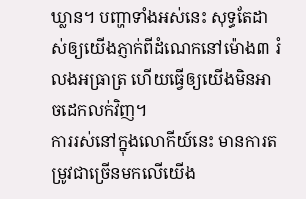ឃ្លាន។ បញ្ហាទាំងអស់នេះ សុទ្ធតែដាស់ឲ្យយើងភ្ញាក់ពីដំណេកនៅម៉ោង៣ រំលងអធ្រាត្រ ហើយធ្វើឲ្យយើងមិនអាចដេកលក់វិញ។
ការរស់នៅក្នុងលោកីយ៍នេះ មានការតម្រូវជាច្រើនមកលើយើង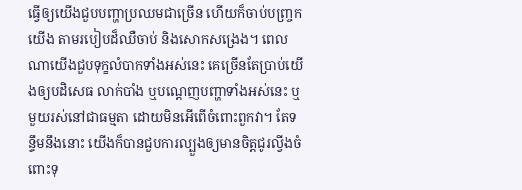ធ្វើឲ្យយើងជួបបញ្ហាប្រឈមជាច្រើន ហើយក៏ចាប់បញ្ច្រកយើង តាមរបៀបដ៏ឈឺចាប់ និងសោកសង្រេង។ ពេលណាយើងជួបទុក្ខលំបាកទាំងអស់នេះ គេច្រើនតែប្រាប់យើងឲ្យបដិសេធ លាក់បាំង ឬបណ្ដេញបញ្ហាទាំងអស់នេះ ឬមួយរស់នៅជាធម្មតា ដោយមិនអើពើចំពោះពួកវា។ តែទន្ទឹមនឹងនោះ យើងក៏បានជួបការល្បួងឲ្យមានចិត្តជូរល្វីងចំពោះទុ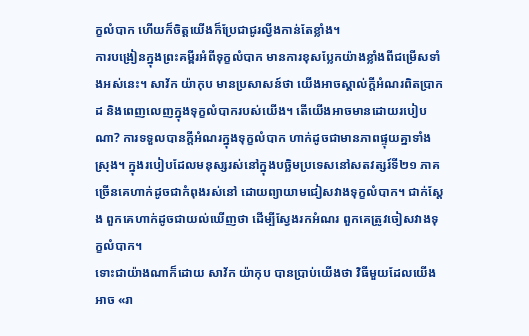ក្ខលំបាក ហើយក៏ចិត្តយើងក៏ប្រែជាជូរល្វីងកាន់តែខ្លាំង។
ការបង្រៀនក្នុងព្រះគម្ពីរអំពីទុក្ខលំបាក មានការខុសប្លែកយ៉ាងខ្លាំងពីជម្រើសទាំងអស់នេះ។ សាវ័ក យ៉ាកុប មានប្រសាសន៍ថា យើងអាចស្គាល់ក្តីអំណរពិតប្រាកដ និងពេញលេញក្នុងទុក្ខលំបាករបស់យើង។ តើយើងអាចមានដោយរបៀបណា? ការទទួលបានក្តីអំណរក្នុងទុក្ខលំបាក ហាក់ដូចជាមានភាពផ្ទុយគ្នាទាំងស្រុង។ ក្នុងរបៀបដែលមនុស្សរស់នៅក្នុងបច្ឆិមប្រទេសនៅសតវត្សរ៍ទី២១ ភាគច្រើនគេហាក់ដូចជាកំពុងរស់នៅ ដោយព្យាយាមជៀសវាងទុក្ខលំបាក។ ជាក់ស្ដែង ពួកគេហាក់ដូចជាយល់ឃើញថា ដើម្បីស្វែងរកអំណរ ពួកគេត្រូវចៀសវាងទុក្ខលំបាក។
ទោះជាយ៉ាងណាក៏ដោយ សាវ័ក យ៉ាកុប បានប្រាប់យើងថា វិធីមួយដែលយើងអាច «រា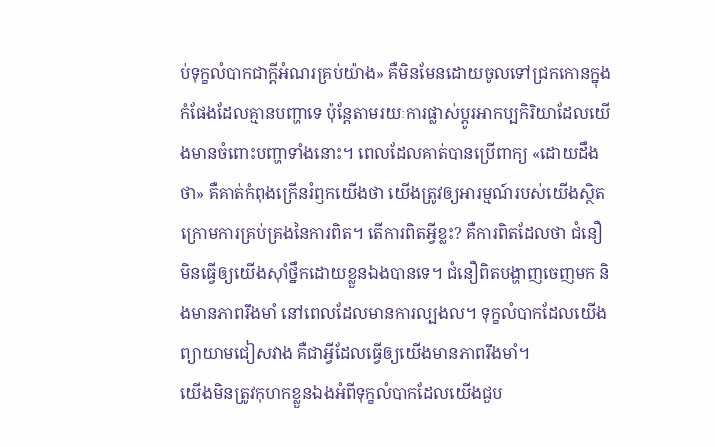ប់ទុក្ខលំបាកជាក្តីអំណរគ្រប់យ៉ាង» គឺមិនមែនដោយចូលទៅជ្រកកោនក្នុងកំផែងដែលគ្មានបញ្ហាទេ ប៉ុន្តែតាមរយៈការផ្លាស់ប្ដូរអាកប្បកិរិយាដែលយើងមានចំពោះបញ្ហាទាំងនោះ។ ពេលដែលគាត់បានប្រើពាក្យ «ដោយដឹងថា» គឺគាត់កំពុងក្រើនរំឭកយើងថា យើងត្រូវឲ្យអារម្មណ៍របស់យើងស្ថិតក្រោមការគ្រប់គ្រងនៃការពិត។ តើការពិតអ្វីខ្លះ? គឺការពិតដែលថា ជំនឿមិនធ្វើឲ្យយើងស៊ាំថ្នឹកដោយខ្លួនឯងបានទេ។ ជំនឿពិតបង្ហាញចេញមក និងមានភាពរឹងមាំ នៅពេលដែលមានការល្បងល។ ទុក្ខលំបាកដែលយើងព្យាយាមជៀសវាង គឺជាអ្វីដែលធ្វើឲ្យយើងមានភាពរឹងមាំ។
យើងមិនត្រូវកុហកខ្លួនឯងអំពីទុក្ខលំបាកដែលយើងជួប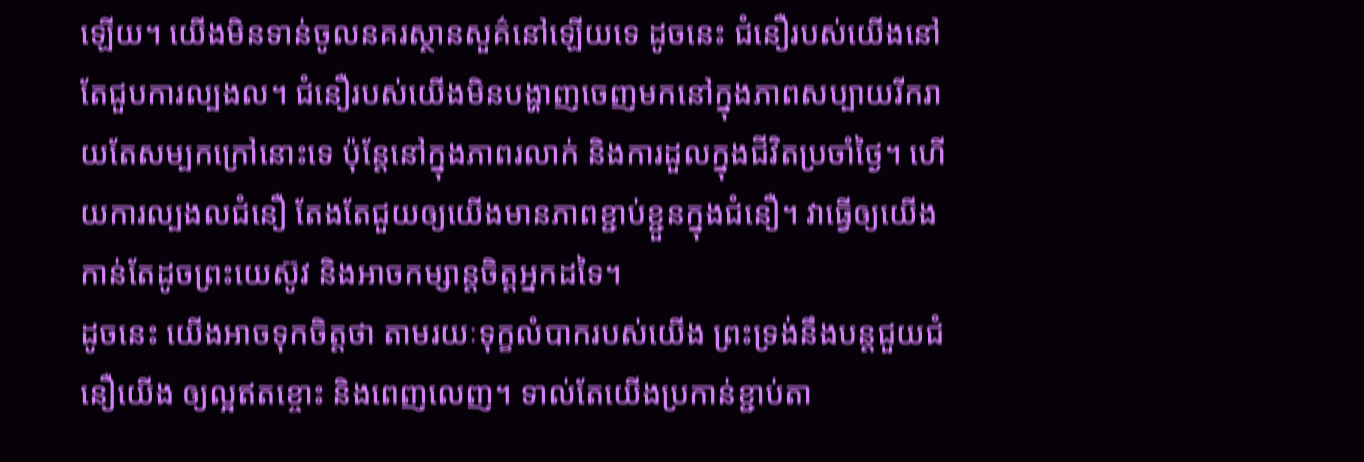ឡើយ។ យើងមិនទាន់ចូលនគរស្ថានសួគ៌នៅឡើយទេ ដូចនេះ ជំនឿរបស់យើងនៅតែជួបការល្បងល។ ជំនឿរបស់យើងមិនបង្ហាញចេញមកនៅក្នុងភាពសប្បាយរីករាយតែសម្បកក្រៅនោះទេ ប៉ុន្តែនៅក្នុងភាពរលាក់ និងការដួលក្នុងជីវិតប្រចាំថ្ងៃ។ ហើយការល្បងលជំនឿ តែងតែជួយឲ្យយើងមានភាពខ្ជាប់ខ្ជួនក្នុងជំនឿ។ វាធ្វើឲ្យយើងកាន់តែដូចព្រះយេស៊ូវ និងអាចកម្សាន្តចិត្តអ្នកដទៃ។
ដូចនេះ យើងអាចទុកចិត្តថា តាមរយៈទុក្ខលំបាករបស់យើង ព្រះទ្រង់នឹងបន្តជួយជំនឿយើង ឲ្យល្អឥតខ្ចោះ និងពេញលេញ។ ទាល់តែយើងប្រកាន់ខ្ជាប់តា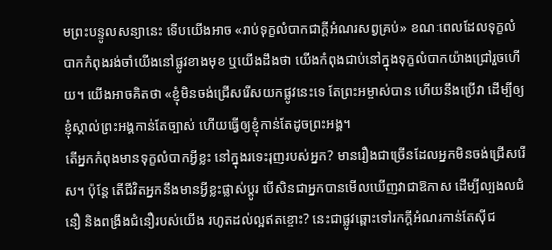មព្រះបន្ទូលសន្យានេះ ទើបយើងអាច «រាប់ទុក្ខលំបាកជាក្តីអំណរសព្វគ្រប់» ខណៈពេលដែលទុក្ខលំបាកកំពុងរង់ចាំយើងនៅផ្លូវខាងមុខ ឬយើងដឹងថា យើងកំពុងជាប់នៅក្នុងទុក្ខលំបាកយ៉ាងជ្រៅរួចហើយ។ យើងអាចគិតថា «ខ្ញុំមិនចង់ជ្រើសរើសយកផ្លូវនេះទេ តែព្រះអម្ចាស់បាន ហើយនឹងប្រើវា ដើម្បីឲ្យខ្ញុំស្គាល់ព្រះអង្គកាន់តែច្បាស់ ហើយធ្វើឲ្យខ្ញុំកាន់តែដូចព្រះអង្គ។
តើអ្នកកំពុងមានទុក្ខលំបាកអ្វីខ្លះ នៅក្នុងរទេះរុញរបស់អ្នក? មានរឿងជាច្រើនដែលអ្នកមិនចង់ជ្រើសរើស។ ប៉ុន្តែ តើជីវិតអ្នកនឹងមានអ្វីខ្លះផ្លាស់ប្ដូរ បើសិនជាអ្នកបានមើលឃើញវាជាឱកាស ដើម្បីល្បងលជំនឿ និងពង្រឹងជំនឿរបស់យើង រហូតដល់ល្អឥតខ្ចោះ? នេះជាផ្លូវឆ្ពោះទៅរកក្តីអំណរកាន់តែស៊ីជ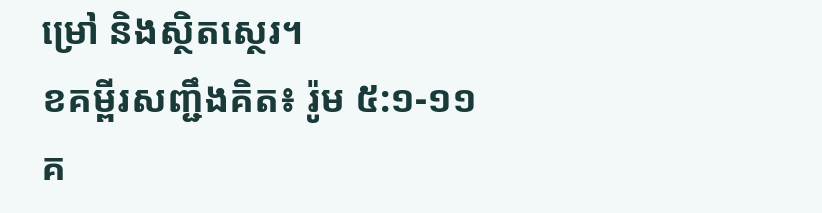ម្រៅ និងស្ថិតស្ថេរ។
ខគម្ពីរសញ្ជឹងគិត៖ រ៉ូម ៥:១-១១
គ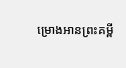ម្រោងអានព្រះគម្ពី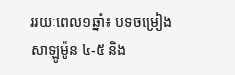ររយៈពេល១ឆ្នាំ៖ បទចម្រៀងសាឡូម៉ូន ៤-៥ និង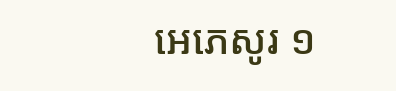អេភេសូរ ១